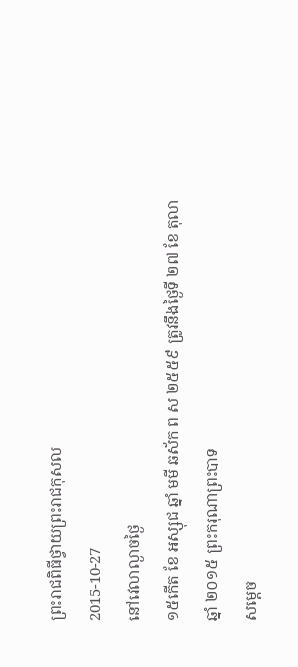ព្រះរាជពិធីថ្វាយព្រះរាជកុសល
2015-10-27
នៅវេលាល្ងាចថ្ងៃ
១៥កើត ខែ អស្សុជ ឆ្នាំ មមី ឆស័ក ព ស ២៥៥៩ ត្រូវនឹងថ្ងៃទី ២៧ ខែ តុលា ឆ្នាំ ២០១៥ ព្រះករុណាព្រះបាទ
សម្តេច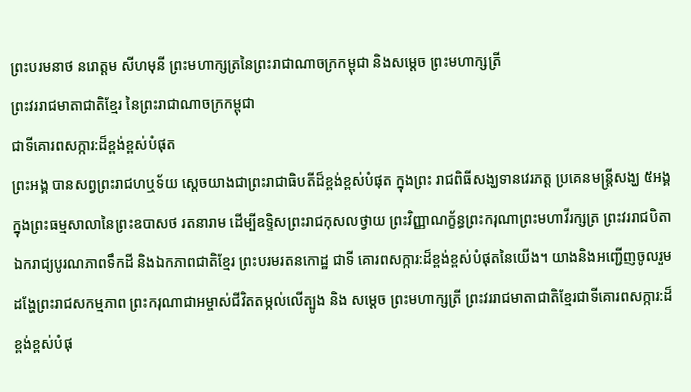ព្រះបរមនាថ នរោត្តម សីហមុនី ព្រះមហាក្សត្រនៃព្រះរាជាណាចក្រកម្ពុជា និងសម្តេច ព្រះមហាក្សត្រី
ព្រះវររាជមាតាជាតិខែ្មរ នៃព្រះរាជាណាចក្រកម្ពុជា
ជាទីគោរពសក្ការ:ដ៏ខ្ពង់ខ្ពស់បំផុត
ព្រះអង្គ បានសព្វព្រះរាជហឬទ័យ សេ្តចយាងជាព្រះរាជាធិបតីដ៏ខ្ពង់ខ្ពស់បំផុត ក្នុងព្រះ រាជពិធីសង្ឃទានវេរភត្ត ប្រគេនមន្ត្រីសង្ឃ ៥អង្គ ក្នុងព្រះធម្មសាលានៃព្រះឧបាសថ រតនារាម ដើម្បីឧទិ្ទសព្រះរាជកុសលថ្វាយ ព្រះវិញ្ញាណក្ខ័ន្ធព្រះករុណាព្រះមហាវីរក្សត្រ ព្រះវររាជបិតា ឯករាជ្យបូរណភាពទឹកដី និងឯកភាពជាតិខ្មែរ ព្រះបរមរតនកោដ្ឋ ជាទី គោរពសក្ការ:ដ៏ខ្ពង់ខ្ពស់បំផុតនៃយើង។ យាងនិងអញ្ជើញចូលរួមដង្ហែព្រះរាជសកម្មភាព ព្រះករុណាជាអម្ចាស់ជីវិតតម្កល់លើត្បូង និង សម្តេច ព្រះមហាក្សត្រី ព្រះវររាជមាតាជាតិខែ្មរជាទីគោរពសក្ការ:ដ៏ខ្ពង់ខ្ពស់បំផុ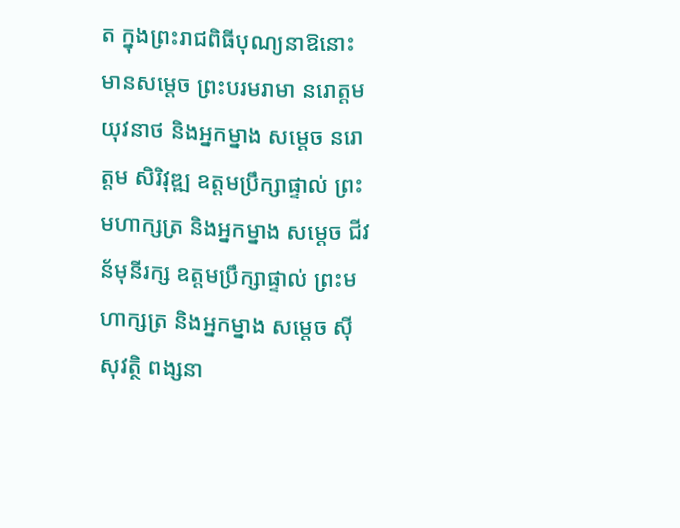ត ក្នុងព្រះរាជពិធីបុណ្យនាឱនោះមានសម្តេច ព្រះបរមរាមា នរោត្តម យុវនាថ និងអ្នកម្នាង សម្តេច នរោត្តម សិរិវុឌ្ឍ ឧត្តមប្រឹក្សាផ្ទាល់ ព្រះមហាក្សត្រ និងអ្នកម្នាង សម្តេច ជីវន័មុនីរក្ស ឧត្តមប្រឹក្សាផ្ទាល់ ព្រះមហាក្សត្រ និងអ្នកម្នាង សម្តេច ស៊ីសុវត្ថិ ពង្សនា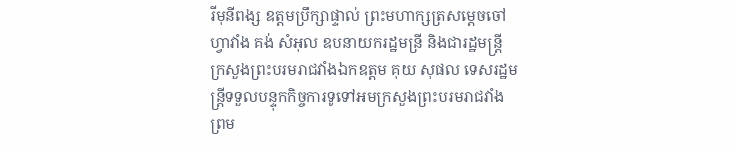រីមុនីពង្ស ឧត្តមប្រឹក្សាផ្ទាល់ ព្រះមហាក្សត្រសម្តេចចៅហ្វាវាំង គង់ សំអុល ឧបនាយករដ្ឋមន្រី និងជារដ្ឋមន្រ្តី ក្រសួងព្រះបរមរាជវាំងឯកឧត្តម គុយ សុផល ទេសរដ្ឋមន្រ្តីទទួលបន្ទុកកិច្ចការទូទៅអមក្រសួងព្រះបរមរាជវាំង ព្រម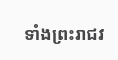ទាំងព្រះរាជវ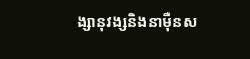ង្សានុវង្សនិងនាម៉ឺនស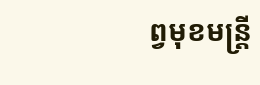ព្វមុខមន្រ្តី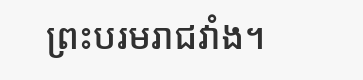ព្រះបរមរាជវាំង។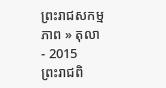ព្រះរាជសកម្មភាព » តុលា - 2015
ព្រះរាជពិ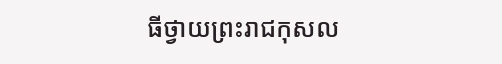ធីថ្វាយព្រះរាជកុសល